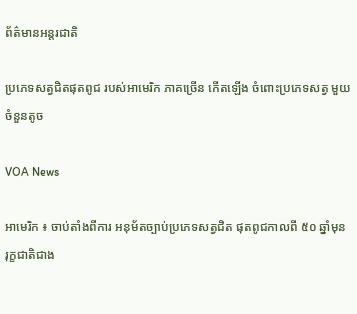ព័ត៌មានអន្តរជាតិ

ប្រភេទសត្វជិតផុតពូជ របស់អាមេរិក ភាគច្រើន កើតឡើង ចំពោះប្រភេទសត្វ មួយចំនួនតូច

VOA News

អាមេរិក ៖ ចាប់តាំងពីការ អនុម័តច្បាប់ប្រភេទសត្វជិត ផុតពូជកាលពី ៥០ ឆ្នាំមុន រុក្ខជាតិជាង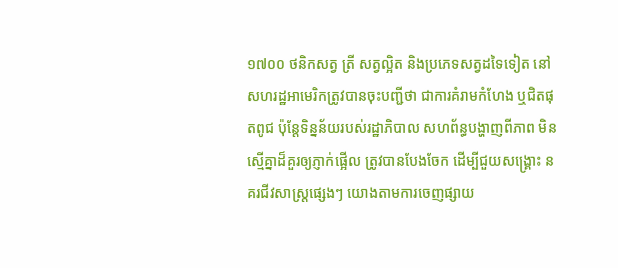១៧០០ ថនិកសត្វ ត្រី សត្វល្អិត និងប្រភេទសត្វដទៃទៀត នៅសហរដ្ឋអាមេរិកត្រូវបានចុះបញ្ជីថា ជាការគំរាមកំហែង ឬជិតផុតពូជ ប៉ុន្តែទិន្នន័យរបស់រដ្ឋាភិបាល សហព័ន្ធបង្ហាញពីភាព មិនស្មើគ្នាដ៏គួរឲ្យភ្ញាក់ផ្អើល ត្រូវបានបែងចែក ដើម្បីជួយសង្គ្រោះ នគរជីវសាស្រ្តផ្សេងៗ យោងតាមការចេញផ្សាយ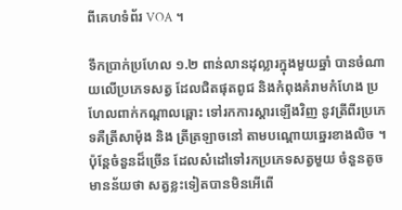ពីគេហទំព័រ VOA ។

ទឹកប្រាក់ប្រហែល ១.២ ពាន់លានដុល្លារក្នុងមួយឆ្នាំ បានចំណាយលើប្រភេទសត្វ ដែលជិតផុតពូជ និងកំពុងគំរាមកំហែង ប្រហែលពាក់កណ្តាលឆ្ពោះ ទៅរកការស្ដារឡើងវិញ នូវត្រីពីរប្រភេទគឺត្រីសាម៉ុង និង ត្រីត្រឡាចនៅ តាមបណ្តោយឆ្នេរខាងលិច ។ ប៉ុន្តែចំនួនដ៏ច្រើន ដែលសំដៅទៅរកប្រភេទសត្វមួយ ចំនួនតូច មានន័យថា សត្វខ្លះទៀតបានមិនអើពើ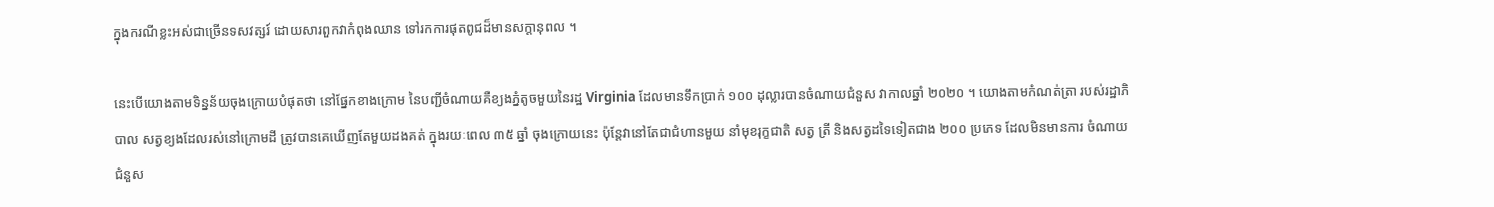ក្នុងករណីខ្លះអស់ជាច្រើនទសវត្សរ៍ ដោយសារពួកវាកំពុងឈាន ទៅរកការផុតពូជដ៏មានសក្តានុពល ។

នេះបើយោងតាមទិន្នន័យចុងក្រោយបំផុតថា នៅផ្នែកខាងក្រោម នៃបញ្ជីចំណាយគឺខ្យងភ្នំតូចមួយនៃរដ្ឋ Virginia ដែលមានទឹកប្រាក់ ១០០ ដុល្លារបានចំណាយជំនួស វាកាលឆ្នាំ ២០២០ ។ យោងតាមកំណត់ត្រា របស់រដ្ឋាភិបាល សត្វខ្យងដែលរស់នៅក្រោមដី ត្រូវបានគេឃើញតែមួយដងគត់ ក្នុងរយៈពេល ៣៥ ឆ្នាំ ចុងក្រោយនេះ ប៉ុន្តែវានៅតែជាជំហានមួយ នាំមុខរុក្ខជាតិ សត្វ ត្រី និងសត្វដទៃទៀតជាង ២០០ ប្រភេទ ដែលមិនមានការ ចំណាយជំនួស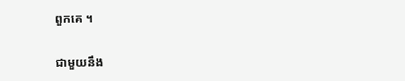ពួកគេ ។

ជាមួយនឹង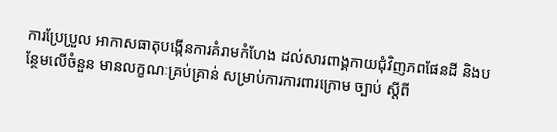ការប្រែប្រួល អាកាសធាតុបង្កើនការគំរាមកំហែង ដល់សារពាង្គកាយជុំវិញភពផែនដី និងបន្ថែមលើចំនួន មានលក្ខណៈគ្រប់គ្រាន់ សម្រាប់ការការពារក្រោម ច្បាប់ ស្តីពី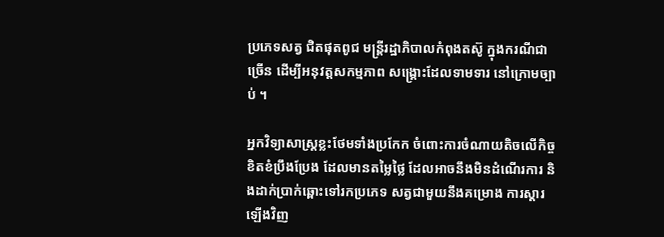ប្រភេទសត្វ ជិតផុតពូជ មន្ត្រីរដ្ឋាភិបាលកំពុងតស៊ូ ក្នុងករណីជាច្រើន ដើម្បីអនុវត្តសកម្មភាព សង្គ្រោះដែលទាមទារ នៅក្រោមច្បាប់ ។

អ្នកវិទ្យាសាស្ត្រខ្លះថែមទាំងប្រកែក ចំពោះការចំណាយតិចលើកិច្ចខិតខំប្រឹងប្រែង ដែលមានតម្លៃថ្លៃ ដែលអាចនឹងមិនដំណើរការ និងដាក់ប្រាក់ឆ្ពោះទៅរកប្រភេទ សត្វជាមួយនឹងគម្រោង ការស្តារឡើងវិញ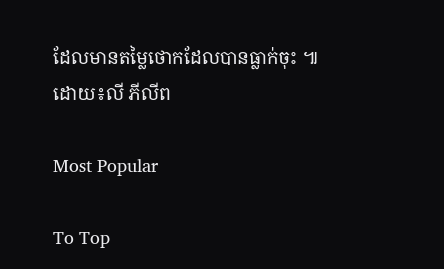ដែលមានតម្លៃថោកដែលបានធ្លាក់ចុះ ៕
ដោយ៖លី ភីលីព

Most Popular

To Top